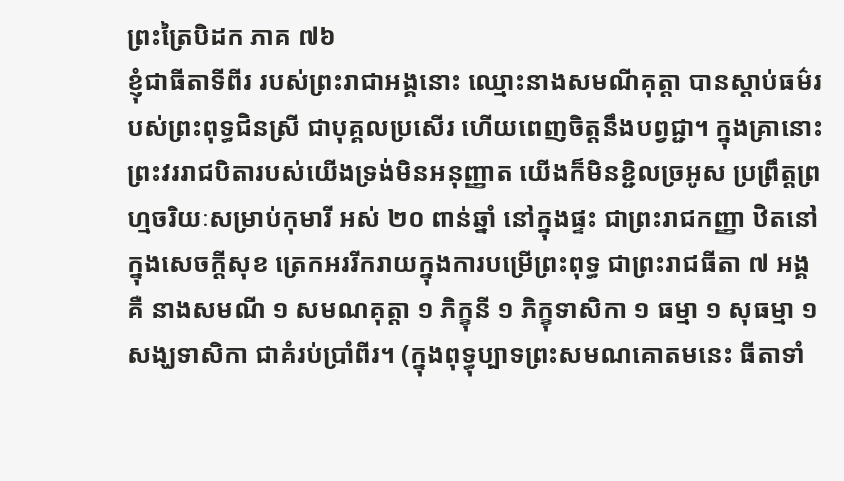ព្រះត្រៃបិដក ភាគ ៧៦
ខ្ញុំជាធីតាទីពីរ របស់ព្រះរាជាអង្គនោះ ឈ្មោះនាងសមណីគុត្តា បានស្ដាប់ធម៌របស់ព្រះពុទ្ធជិនស្រី ជាបុគ្គលប្រសើរ ហើយពេញចិត្តនឹងបព្វជ្ជា។ ក្នុងគ្រានោះ ព្រះវររាជបិតារបស់យើងទ្រង់មិនអនុញ្ញាត យើងក៏មិនខ្ជិលច្រអូស ប្រព្រឹត្តព្រហ្មចរិយៈសម្រាប់កុមារី អស់ ២០ ពាន់ឆ្នាំ នៅក្នុងផ្ទះ ជាព្រះរាជកញ្ញា ឋិតនៅក្នុងសេចក្ដីសុខ ត្រេកអររីករាយក្នុងការបម្រើព្រះពុទ្ធ ជាព្រះរាជធីតា ៧ អង្គគឺ នាងសមណី ១ សមណគុត្តា ១ ភិក្ខុនី ១ ភិក្ខុទាសិកា ១ ធម្មា ១ សុធម្មា ១ សង្ឃទាសិកា ជាគំរប់ប្រាំពីរ។ (ក្នុងពុទ្ធុប្បាទព្រះសមណគោតមនេះ ធីតាទាំ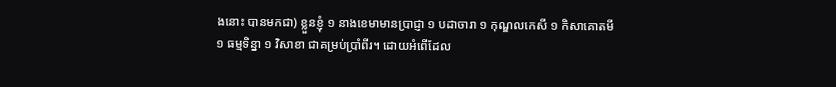ងនោះ បានមកជា) ខ្លួនខ្ញុំ ១ នាងខេមាមានប្រាជ្ញា ១ បដាចារា ១ កុណ្ឌលកេសី ១ កិសាគោតមី ១ ធម្មទិន្នា ១ វិសាខា ជាគម្រប់ប្រាំពីរ។ ដោយអំពើដែល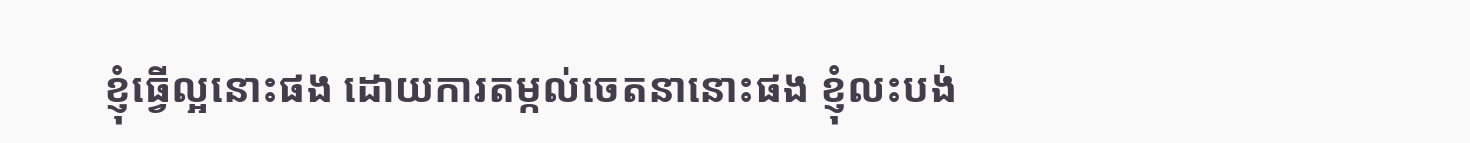ខ្ញុំធ្វើល្អនោះផង ដោយការតម្កល់ចេតនានោះផង ខ្ញុំលះបង់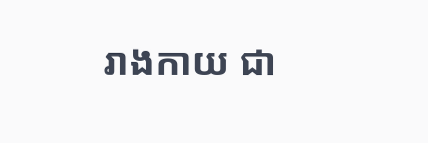រាងកាយ ជា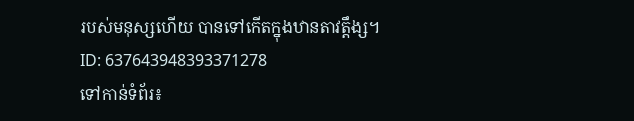របស់មនុស្សហើយ បានទៅកើតក្នុងឋានតាវត្តឹង្ស។
ID: 637643948393371278
ទៅកាន់ទំព័រ៖